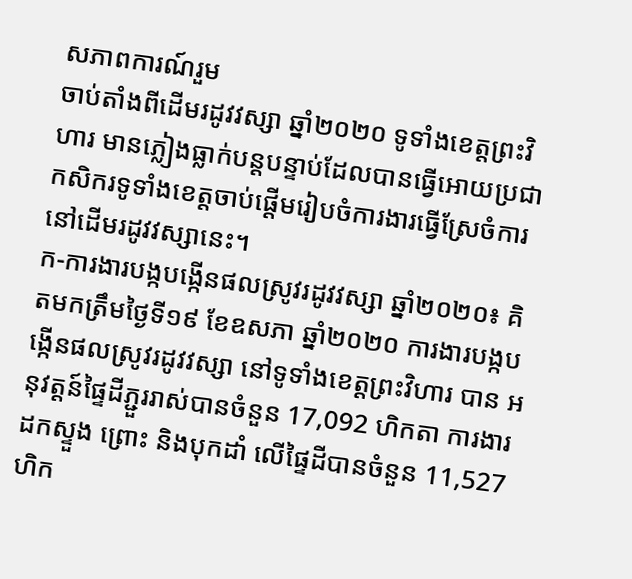សភាពការណ៍រួម
ចាប់តាំងពីដើមរដូវវស្សា ឆ្នាំ២០២០ ទូទាំងខេត្តព្រះវិហារ មានភ្លៀងធ្លាក់បន្តបន្ទាប់ដែលបានធ្វើអោយប្រជា កសិករទូទាំងខេត្តចាប់ផ្តើមរៀបចំការងារធ្វើស្រែចំការនៅដើមរដូវវស្សានេះ។
ក-ការងារបង្កបង្កើនផលស្រូវរដូវវស្សា ឆ្នាំ២០២០៖ គិតមកត្រឹមថ្ងៃទី១៩ ខែឧសភា ឆ្នាំ២០២០ ការងារបង្កបង្កើនផលស្រូវរដូវវស្សា នៅទូទាំងខេត្តព្រះវិហារ បាន អនុវត្តន៍ផ្ទៃដីភ្ជួររាស់បានចំនួន 17,092 ហិកតា ការងារដកស្ទួង ព្រោះ និងបុកដាំ លើផ្ទៃដីបានចំនួន 11,527ហិក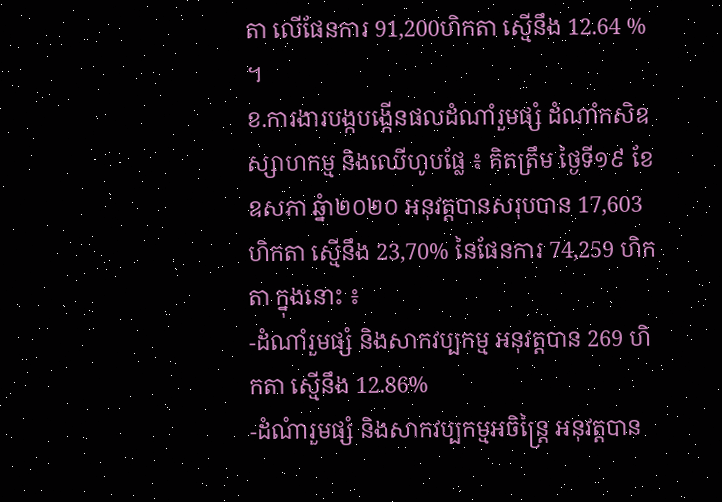តា លើផែនការ 91,200ហិកតា ស្មើនឹង 12.64 % ។
ខ.ការងារបង្កបង្កើនផលដំណាំរួមផ្សំ ដំណាំកសិឧស្សាហកម្ម និងឈើហូបផ្លែ ៖ គិតត្រឹម ថ្ងៃទី១៩ ខែឧសភា ឆ្នំា២០២០ អនុវត្តបានសរុបបាន 17,603 ហិកតា ស្មើនឹង 23,70% នៃផែនការ 74,259 ហិកតា ក្នុងនោះ ៖
-ដំណាំរួមផ្សំ និងសាកវប្បកម្ម អនុវត្តបាន 269 ហិកតា ស្មើនឹង 12.86%
-ដំណំារួមផ្សំ និងសាកវប្បកម្មអចិន្ត្រៃ អនុវត្តបាន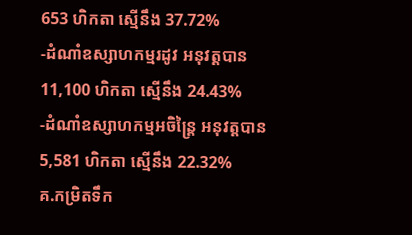653 ហិកតា ស្មើនឹង 37.72%
-ដំណាំឧស្សាហកម្មរដូវ អនុវត្តបាន 11,100 ហិកតា ស្មើនឹង 24.43%
-ដំណាំឧស្សាហកម្មអចិន្រ្តៃ អនុវត្តបាន 5,581 ហិកតា ស្មើនឹង 22.32%
គ.កម្រិតទឹក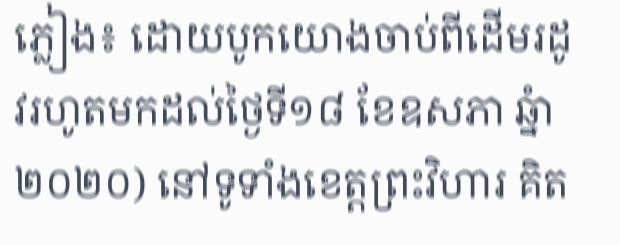ភ្លៀង៖ ដោយបូកយោងចាប់ពីដើមរដូវរហូតមកដល់ថ្ងៃទី១៨ ខែឧសភា ឆ្នំា២០២០) នៅទូទាំងខេត្តព្រះវិហារ គិត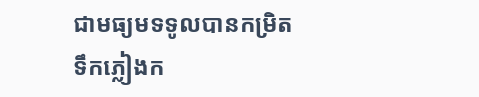ជាមធ្យមទទូលបានកម្រិតទឹកភ្លៀងក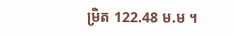ម្រិត 122.48 ម.ម ។